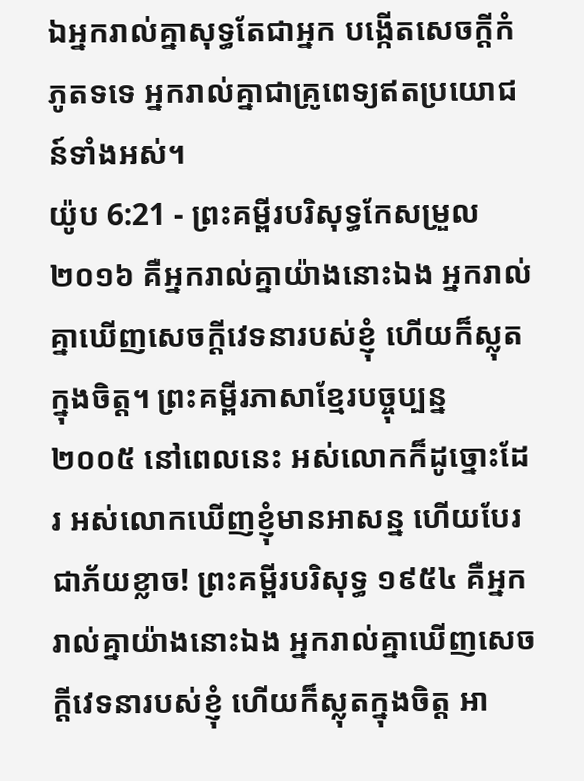ឯអ្នករាល់គ្នាសុទ្ធតែជាអ្នក បង្កើតសេចក្ដីកំភូតទទេ អ្នករាល់គ្នាជាគ្រូពេទ្យឥតប្រយោជន៍ទាំងអស់។
យ៉ូប 6:21 - ព្រះគម្ពីរបរិសុទ្ធកែសម្រួល ២០១៦ គឺអ្នករាល់គ្នាយ៉ាងនោះឯង អ្នករាល់គ្នាឃើញសេចក្ដីវេទនារបស់ខ្ញុំ ហើយក៏ស្លុតក្នុងចិត្ត។ ព្រះគម្ពីរភាសាខ្មែរបច្ចុប្បន្ន ២០០៥ នៅពេលនេះ អស់លោកក៏ដូច្នោះដែរ អស់លោកឃើញខ្ញុំមានអាសន្ន ហើយបែរជាភ័យខ្លាច! ព្រះគម្ពីរបរិសុទ្ធ ១៩៥៤ គឺអ្នករាល់គ្នាយ៉ាងនោះឯង អ្នករាល់គ្នាឃើញសេចក្ដីវេទនារបស់ខ្ញុំ ហើយក៏ស្លុតក្នុងចិត្ត អា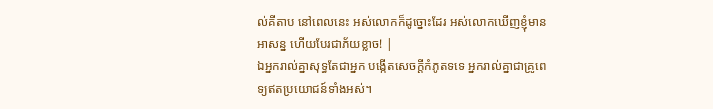ល់គីតាប នៅពេលនេះ អស់លោកក៏ដូច្នោះដែរ អស់លោកឃើញខ្ញុំមានអាសន្ន ហើយបែរជាភ័យខ្លាច! |
ឯអ្នករាល់គ្នាសុទ្ធតែជាអ្នក បង្កើតសេចក្ដីកំភូតទទេ អ្នករាល់គ្នាជាគ្រូពេទ្យឥតប្រយោជន៍ទាំងអស់។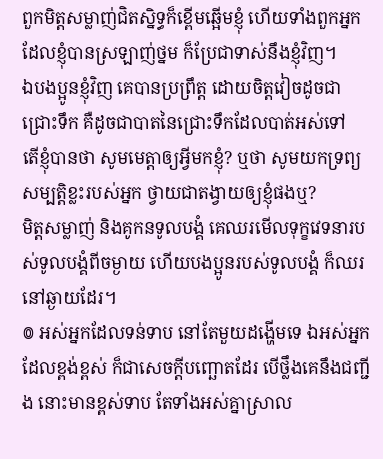ពួកមិត្តសម្លាញ់ជិតស្និទ្ធក៏ខ្ពើមឆ្អើមខ្ញុំ ហើយទាំងពួកអ្នកដែលខ្ញុំបានស្រឡាញ់ថ្នម ក៏ប្រែជាទាស់នឹងខ្ញុំវិញ។
ឯបងប្អូនខ្ញុំវិញ គេបានប្រព្រឹត្ត ដោយចិត្តវៀចដូចជាជ្រោះទឹក គឺដូចជាបាតនៃជ្រោះទឹកដែលបាត់អស់ទៅ
តើខ្ញុំបានថា សូមមេត្តាឲ្យអ្វីមកខ្ញុំ? ឬថា សូមយកទ្រព្យសម្បត្តិខ្លះរបស់អ្នក ថ្វាយជាតង្វាយឲ្យខ្ញុំផងឬ?
មិត្តសម្លាញ់ និងគូកនទូលបង្គំ គេឈរមើលទុក្ខវេទនារបស់ទូលបង្គំពីចម្ងាយ ហើយបងប្អូនរបស់ទូលបង្គំ ក៏ឈរនៅឆ្ងាយដែរ។
៙ អស់អ្នកដែលទន់ទាប នៅតែមួយដង្ហើមទេ ឯអស់អ្នកដែលខ្ពង់ខ្ពស់ ក៏ជាសេចក្ដីបញ្ឆោតដែរ បើថ្លឹងគេនឹងជញ្ជីង នោះមានខ្ពស់ទាប តែទាំងអស់គ្នាស្រាល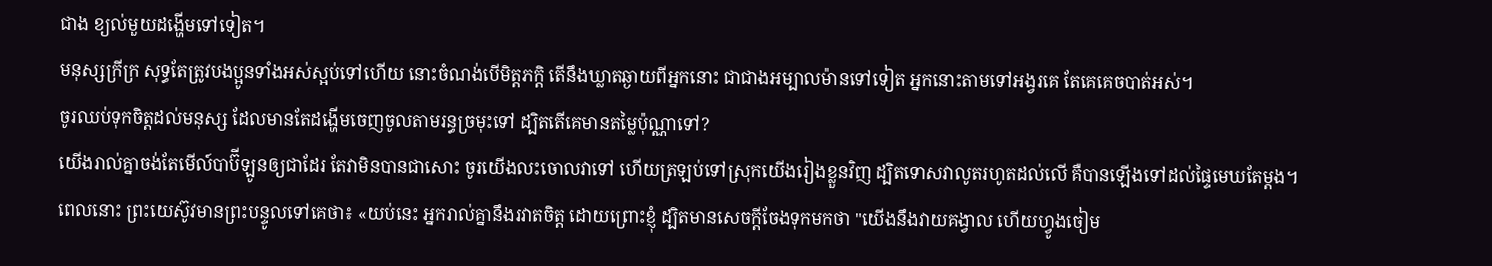ជាង ខ្យល់មួយដង្ហើមទៅទៀត។
មនុស្សក្រីក្រ សុទ្ធតែត្រូវបងប្អូនទាំងអស់ស្អប់ទៅហើយ នោះចំណង់បើមិត្តភក្តិ តើនឹងឃ្លាតឆ្ងាយពីអ្នកនោះ ជាជាងអម្បាលម៉ានទៅទៀត អ្នកនោះតាមទៅអង្វរគេ តែគេគេចបាត់អស់។
ចូរឈប់ទុកចិត្តដល់មនុស្ស ដែលមានតែដង្ហើមចេញចូលតាមរន្ធច្រមុះទៅ ដ្បិតតើគេមានតម្លៃប៉ុណ្ណាទៅ?
យើងរាល់គ្នាចង់តែមើល៍បាប៊ីឡូនឲ្យជាដែរ តែវាមិនបានជាសោះ ចូរយើងលះចោលវាទៅ ហើយត្រឡប់ទៅស្រុកយើងរៀងខ្លួនវិញ ដ្បិតទោសវាលូតរហូតដល់លើ គឺបានឡើងទៅដល់ផ្ទៃមេឃតែម្តង។
ពេលនោះ ព្រះយេស៊ូវមានព្រះបន្ទូលទៅគេថា៖ «យប់នេះ អ្នករាល់គ្នានឹងរវាតចិត្ត ដោយព្រោះខ្ញុំ ដ្បិតមានសេចក្តីចែងទុកមកថា "យើងនឹងវាយគង្វាល ហើយហ្វូងចៀម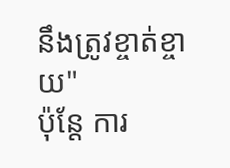នឹងត្រូវខ្ចាត់ខ្ចាយ"
ប៉ុន្តែ ការ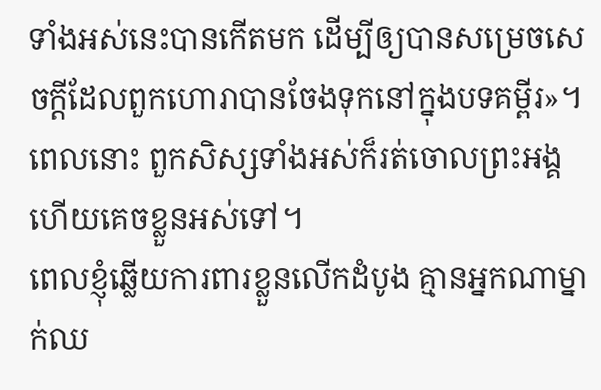ទាំងអស់នេះបានកើតមក ដើម្បីឲ្យបានសម្រេចសេចក្ដីដែលពួកហោរាបានចែងទុកនៅក្នុងបទគម្ពីរ»។ ពេលនោះ ពួកសិស្សទាំងអស់ក៏រត់ចោលព្រះអង្គ ហើយគេចខ្លួនអស់ទៅ។
ពេលខ្ញុំឆ្លើយការពារខ្លួនលើកដំបូង គ្មានអ្នកណាម្នាក់ឈ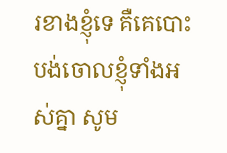រខាងខ្ញុំទេ គឺគេបោះបង់ចោលខ្ញុំទាំងអស់គ្នា សូម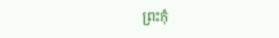ព្រះកុំ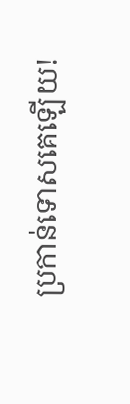ប្រកាន់ទោសគេឡើយ!